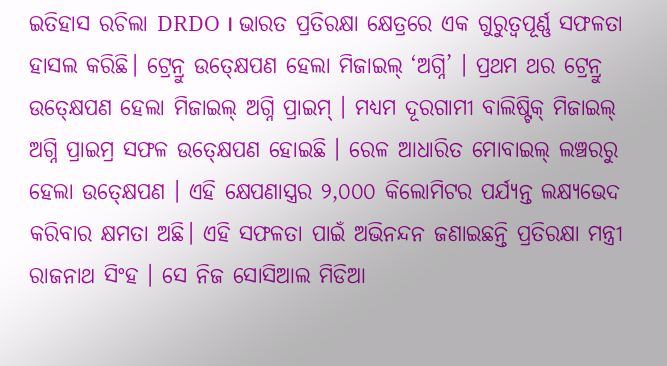ଇତିହାସ ରଚିଲା DRDO । ଭାରତ ପ୍ରତିରକ୍ଷା କ୍ଷେତ୍ରରେ ଏକ ଗୁରୁତ୍ୱପୂର୍ଣ୍ଣ ସଫଳତା ହାସଲ କରିଛି। ଟ୍ରେନ୍ରୁ ଉତ୍କ୍ଷେପଣ ହେଲା ମିଜାଇଲ୍ ‘ଅଗ୍ନି’ । ପ୍ରଥମ ଥର ଟ୍ରେନ୍ରୁ ଉତ୍କ୍ଷେପଣ ହେଲା ମିଜାଇଲ୍ ଅଗ୍ନି ପ୍ରାଇମ୍ । ମଧ୍ୟମ ଦୂରଗାମୀ ବାଲିଷ୍ଟିକ୍ ମିଜାଇଲ୍ ଅଗ୍ନି ପ୍ରାଇମ୍ର ସଫଳ ଉତ୍କ୍ଷେପଣ ହୋଇଛି । ରେଳ ଆଧାରିତ ମୋବାଇଲ୍ ଲଞ୍ଚରରୁ ହେଲା ଉତ୍କ୍ଷେପଣ । ଏହି କ୍ଷେପଣାସ୍ତ୍ରର ୨,୦୦୦ କିଲୋମିଟର ପର୍ଯ୍ୟନ୍ତ ଲକ୍ଷ୍ୟଭେଦ କରିବାର କ୍ଷମତା ଅଛି। ଏହି ସଫଳତା ପାଇଁ ଅଭିନନ୍ଦନ ଜଣାଇଛନ୍ତି ପ୍ରତିରକ୍ଷା ମନ୍ତ୍ରୀ ରାଜନାଥ ସିଂହ । ସେ ନିଜ ସୋସିଆଲ ମିଡିଆ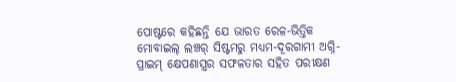ପୋଷ୍ଟରେ କହିଛନ୍ତି ଯେ ଭାରତ ରେଳ-ଭିତ୍ତିକ ମୋବାଇଲ୍ ଲଞ୍ଚର୍ ସିଷ୍ଟମରୁ ମଧ୍ୟମ-ଦୂରଗାମୀ ଅଗ୍ନି-ପ୍ରାଇମ୍ କ୍ଷେପଣାସ୍ତ୍ରର ସଫଳତାର ସହିତ ପରୀକ୍ଷଣ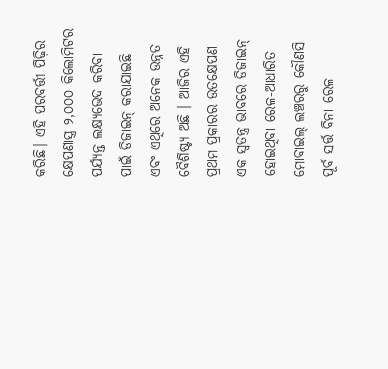କରିଛି। ଏହି ପରବର୍ତ୍ତୀ ପିଢ଼ିର କ୍ଷେପଣାସ୍ତ୍ର ୨,୦୦୦ କିଲୋମିଟର ପର୍ଯ୍ୟନ୍ତ ଲକ୍ଷ୍ୟଭେଦ କରିବା ପାଇଁ ଡିଜାଇନ୍ କରାଯାଇଛି ଏବଂ ଏଥିରେ ଅନେକ ଉନ୍ନତ ବୈଶିଷ୍ଟ୍ୟ ଅଛି । ଆଜିର ଏହି ପ୍ରଥମ ପ୍ରକାରର ଉତକ୍ଷେପଣ ଏକ ସ୍ୱତନ୍ତ୍ର ଭାବରେ ଡିଜାଇନ୍ ହୋଇଥିବା ରେଳ-ଆଧାରିତ ମୋବାଇଲ୍ ଲଞ୍ଚରରୁ କୌଣସି ପୂର୍ବ ସର୍ତ୍ତ ବିନା ରେଳ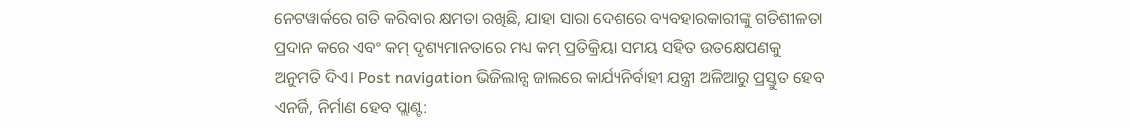ନେଟୱାର୍କରେ ଗତି କରିବାର କ୍ଷମତା ରଖିଛି, ଯାହା ସାରା ଦେଶରେ ବ୍ୟବହାରକାରୀଙ୍କୁ ଗତିଶୀଳତା ପ୍ରଦାନ କରେ ଏବଂ କମ୍ ଦୃଶ୍ୟମାନତାରେ ମଧ୍ୟ କମ୍ ପ୍ରତିକ୍ରିୟା ସମୟ ସହିତ ଉତକ୍ଷେପଣକୁ ଅନୁମତି ଦିଏ। Post navigation ଭିଜିଲାନ୍ସ ଜାଲରେ କାର୍ଯ୍ୟନିର୍ବାହୀ ଯନ୍ତ୍ରୀ ଅଳିଆରୁ ପ୍ରସ୍ତୁତ ହେବ ଏନର୍ଜି, ନିର୍ମାଣ ହେବ ପ୍ଲାଣ୍ଟ: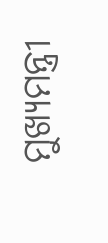ମୁଖ୍ୟମନ୍ତ୍ରୀ